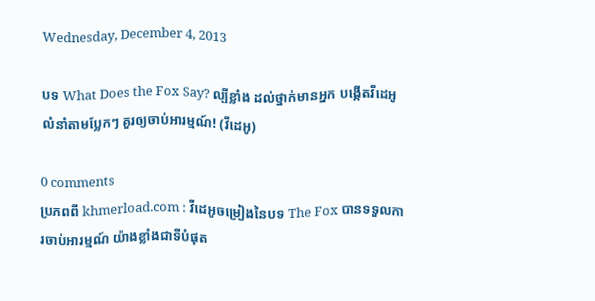Wednesday, December 4, 2013

បទ What Does the Fox Say? ល្បីខ្លាំង ដល់ថ្នាក់មានអ្នក បង្កើតវីដេអូលំនាំតាមប្លែកៗ គួរឲ្យចាប់អារម្មណ៍! (វីដេអូ)

0 comments
ប្រភពពី khmerload.com : វីដេអូចម្រៀងនៃបទ The Fox បានទទួលការចាប់អារម្មណ៍ យ៉ាងខ្លាំងជាទីបំផុត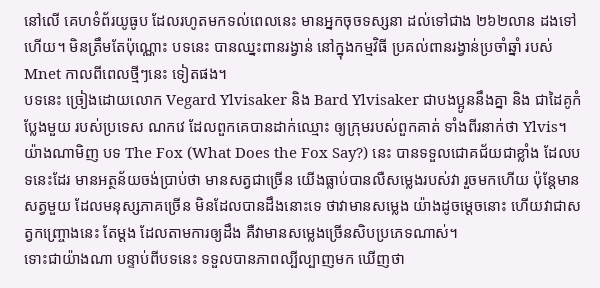នៅលើ គេហទំព័រយូធូប ដែលរហូតមកទល់ពេលនេះ មានអ្នកចុចទស្សនា ដល់ទៅជាង ២៦២លាន ដងទៅហើយ។ មិនត្រឹមតែប៉ុណ្ណោះ បទនេះ បានឈ្នះពានរង្វាន់ នៅក្នុងកម្មវិធី ប្រគល់ពានរង្វាន់ប្រចាំឆ្នាំ របស់ Mnet កាលពីពេលថ្មីៗនេះ ទៀតផង។
បទនេះ ច្រៀងដោយលោក Vegard Ylvisaker និង Bard Ylvisaker ជាបងប្អូននឹងគ្នា និង ជាដៃគូកំប្លែងមួយ របស់ប្រទេស ណកវេ ដែលពួកគេបានដាក់ឈ្មោះ ឲ្យក្រុមរបស់ពួកគាត់ ទាំងពីរនាក់ថា Ylvis។ យ៉ាងណាមិញ បទ The Fox (What Does the Fox Say?) នេះ បានទទួលជោគជ័យជាខ្លាំង ដែលបទនេះដែរ មានអត្ថន័យចង់ប្រាប់ថា មានសត្វជាច្រើន យើងធ្លាប់បានលឺសម្លេងរបស់វា រួចមកហើយ ប៉ុន្តែមានសត្វមួយ ដែលមនុស្សភាគច្រើន មិនដែលបានដឹងនោះទេ ថាវាមានសម្លេង យ៉ាងដូចម្តេចនោះ ហើយវាជាសត្វកញ្ច្រោងនេះ តែម្តង ដែលតាមការឲ្យដឹង គឺវាមានសម្លេងច្រើនសិបប្រភេទណាស់។
ទោះជាយ៉ាងណា បន្ទាប់ពីបទនេះ ទទួលបានភាពល្បីល្បាញមក ឃើញថា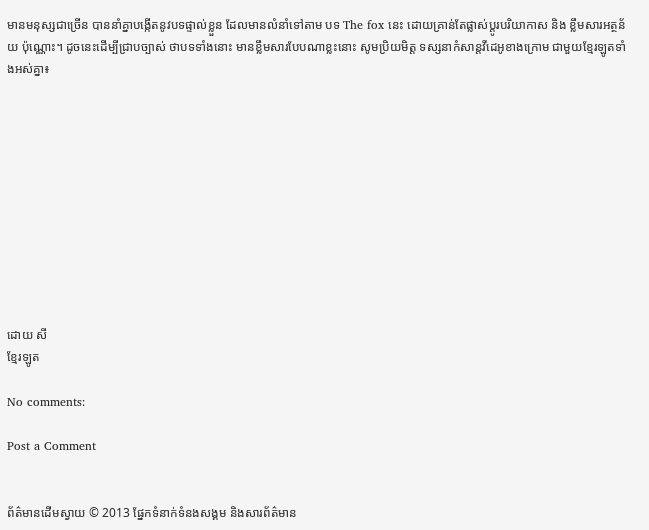មានមនុស្សជាច្រើន បាននាំគ្នាបង្កើតនូវបទផ្ទាល់ខ្លួន ដែលមានលំនាំទៅតាម បទ The fox នេះ ដោយគ្រាន់តែផ្លាស់ប្តូរបរិយាកាស និង ខ្លឹមសារអត្ថន័យ ប៉ុណ្ណោះ។ ដូចនេះដើម្បីជ្រាបច្បាស់ ថាបទទាំងនោះ មានខ្លឹមសារបែបណាខ្លះនោះ សូមប្រិយមិត្ត ទស្សនាកំសាន្តវីដេអូខាងក្រោម ជាមួយខ្មែរឡូតទាំងអស់គ្នា៖











ដោយ សី
ខ្មែរឡូត

No comments:

Post a Comment


ព័ត៌មានដើមស្វាយ © 2013 ផ្នែកទំនាក់ទំនងសង្គម និងសារព័ត៌មាន